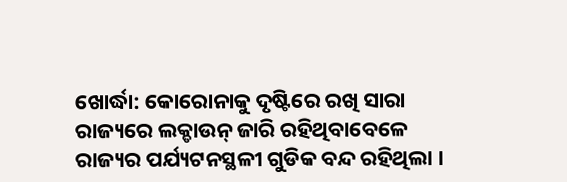ଖୋର୍ଦ୍ଧା: କୋରୋନାକୁ ଦୃଷ୍ଟିରେ ରଖି ସାରା ରାଜ୍ୟରେ ଲକ୍ଡାଉନ୍ ଜାରି ରହିଥିବାବେଳେ ରାଜ୍ୟର ପର୍ଯ୍ୟଟନସ୍ଥଳୀ ଗୁଡିକ ବନ୍ଦ ରହିଥିଲା ।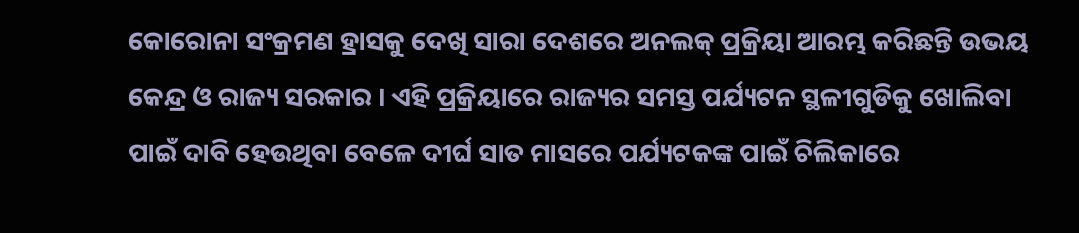କୋରୋନା ସଂକ୍ରମଣ ହ୍ରାସକୁ ଦେଖି ସାରା ଦେଶରେ ଅନଲକ୍ ପ୍ରକ୍ରିୟା ଆରମ୍ଭ କରିଛନ୍ତି ଉଭୟ କେନ୍ଦ୍ର ଓ ରାଜ୍ୟ ସରକାର । ଏହି ପ୍ରକ୍ରିୟାରେ ରାଜ୍ୟର ସମସ୍ତ ପର୍ଯ୍ୟଟନ ସ୍ଥଳୀଗୁଡିକୁ ଖୋଲିବା ପାଇଁ ଦାବି ହେଉଥିବା ବେଳେ ଦୀର୍ଘ ସାତ ମାସରେ ପର୍ଯ୍ୟଟକଙ୍କ ପାଇଁ ଚିଲିକାରେ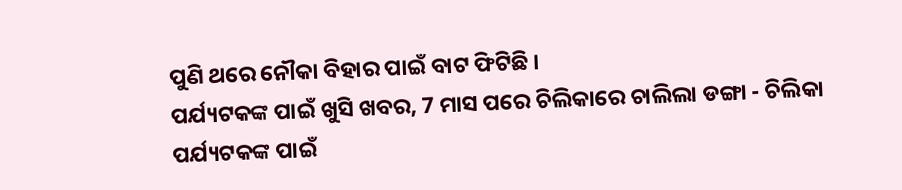ପୁଣି ଥରେ ନୌକା ବିହାର ପାଇଁ ବାଟ ଫିଟିଛି ।
ପର୍ଯ୍ୟଟକଙ୍କ ପାଇଁ ଖୁସି ଖବର, 7 ମାସ ପରେ ଚିଲିକାରେ ଚାଲିଲା ଡଙ୍ଗା - ଚିଲିକା
ପର୍ଯ୍ୟଟକଙ୍କ ପାଇଁ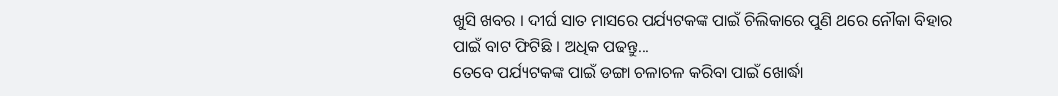ଖୁସି ଖବର । ଦୀର୍ଘ ସାତ ମାସରେ ପର୍ଯ୍ୟଟକଙ୍କ ପାଇଁ ଚିଲିକାରେ ପୁଣି ଥରେ ନୌକା ବିହାର ପାଇଁ ବାଟ ଫିଟିଛି । ଅଧିକ ପଢନ୍ତୁ...
ତେବେ ପର୍ଯ୍ୟଟକଙ୍କ ପାଇଁ ଡଙ୍ଗା ଚଳାଚଳ କରିବା ପାଇଁ ଖୋର୍ଦ୍ଧା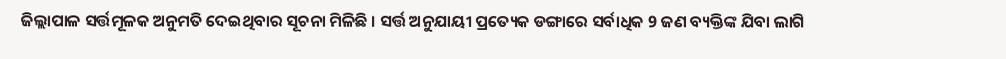ଜିଲ୍ଲାପାଳ ସର୍ତ୍ତମୂଳକ ଅନୁମତି ଦେଇଥିବାର ସୂଚନା ମିଳିଛି । ସର୍ତ୍ତ ଅନୁଯାୟୀ ପ୍ରତ୍ୟେକ ଡଙ୍ଗାରେ ସର୍ବାଧିକ 9 ଜଣ ବ୍ୟକ୍ତିଙ୍କ ଯିବା ଲାଗି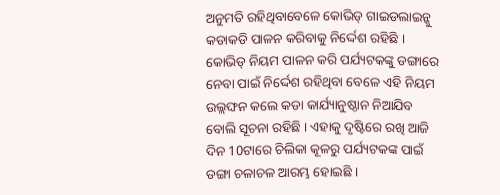ଅନୁମତି ରହିଥିବାବେଳେ କୋଭିଡ୍ ଗାଇଡଲାଇନ୍କୁ କଡାକଡି ପାଳନ କରିବାକୁ ନିର୍ଦ୍ଦେଶ ରହିଛି । କୋଭିଡ୍ ନିୟମ ପାଳନ କରି ପର୍ଯ୍ୟଟକଙ୍କୁ ଡଙ୍ଗାରେ ନେବା ପାଇଁ ନିର୍ଦ୍ଦେଶ ରହିଥିବା ବେଳେ ଏହି ନିୟମ ଉଲ୍ଲଙ୍ଘନ କଲେ କଡା କାର୍ଯ୍ୟାନୁଷ୍ଠାନ ନିଆଯିବ ବୋଲି ସୂଚନା ରହିଛି । ଏହାକୁ ଦୃଷ୍ଟିରେ ରଖି ଆଜି ଦିନ 10ଟାରେ ଚିଲିକା କୂଳରୁ ପର୍ଯ୍ୟଟକଙ୍କ ପାଇଁ ଡଙ୍ଗା ଚଳାଚଳ ଆରମ୍ଭ ହୋଇଛି ।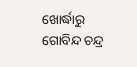ଖୋର୍ଦ୍ଧାରୁ ଗୋବିନ୍ଦ ଚନ୍ଦ୍ର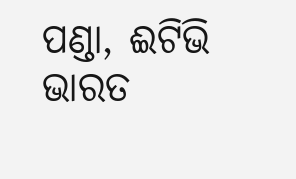ପଣ୍ଡା, ଈଟିଭି ଭାରତ